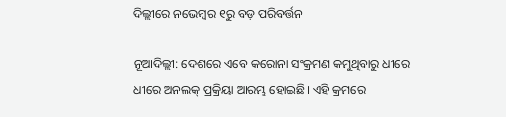ଦିଲ୍ଲୀରେ ନଭେମ୍ବର ୧ରୁ ବଡ଼ ପରିବର୍ତ୍ତନ

ନୂଆଦିଲ୍ଲୀ: ଦେଶରେ ଏବେ କରୋନା ସଂକ୍ରମଣ କମୁଥିବାରୁ ଧୀରେ ଧୀରେ ଅନଲକ୍ ପ୍ରକ୍ରିୟା ଆରମ୍ଭ ହୋଇଛି। ଏହି କ୍ରମରେ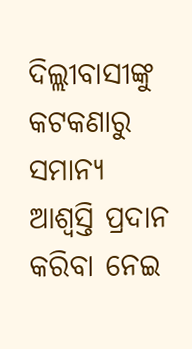ଦିଲ୍ଲୀବାସୀଙ୍କୁ କଟକଣାରୁ ସମାନ୍ୟ ଆଶ୍ୱସ୍ତି ପ୍ରଦାନ କରିବା ନେଇ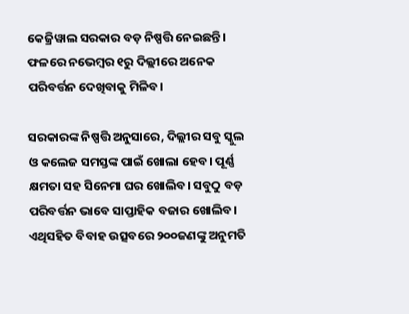କେଜ୍ରିୱାଲ ସରକାର ବଡ଼ ନିଷ୍ପତ୍ତି ନେଇଛନ୍ତି। ଫଳରେ ନଭେମ୍ବର ୧ରୁ ଦିଲ୍ଲୀରେ ଅନେକ ପରିବର୍ତ୍ତନ ଦେଖିବାକୁ ମିଳିବ।

ସରକାରଙ୍କ ନିଷ୍ପତ୍ତି ଅନୁସାରେ, ଦିଲ୍ଲୀର ସବୁ ସ୍କୁଲ ଓ କଲେଜ ସମସ୍ତଙ୍କ ପାଇଁ ଖୋଲା ହେବ। ପୂର୍ଣ୍ଣ କ୍ଷମତା ସହ ସିନେମା ଘର ଖୋଲିବ। ସବୁଠୁ ବଡ଼ ପରିବର୍ତ୍ତନ ଭାବେ ସାପ୍ତାହିକ ବଜାର ଖୋଲିବ। ଏଥିସହିତ ବିବାହ ଉତ୍ସବରେ ୨୦୦ଜଣଙ୍କୁ ଅନୁମତି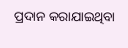ପ୍ରଦାନ କରାଯାଇଥିବା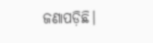ଜଣାପଡ଼ିଛି।